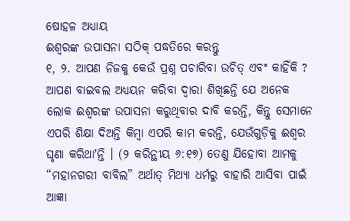ଷୋହଳ ଅଧ୍ୟାୟ
ଈଶ୍ୱରଙ୍କ ଉପାସନା ସଠିକ୍ ପଦ୍ଧତିରେ କରନ୍ତୁ
୧, ୨. ଆପଣ ନିଜକୁ କେଉଁ ପ୍ରଶ୍ନ ପଚାରିବା ଉଚିତ୍ ଏବଂ କାହିଁକି ?
ଆପଣ ବାଇବଲ ଅଧ୍ୟୟନ କରିବା ଦ୍ୱାରା ଶିଖିଛନ୍ତି ଯେ ଅନେକ ଲୋକ ଈଶ୍ୱରଙ୍କ ଉପାସନା କରୁଥିବାର ଦାବି କରନ୍ତି, କିନ୍ତୁ ସେମାନେ ଏପରି ଶିକ୍ଷା ଦିଅନ୍ତି କିମ୍ବା ଏପରି କାମ କରନ୍ତି, ଯେଉଁଗୁଡ଼ିକୁ ଈଶ୍ୱର ଘୃଣା କରିଥାʼନ୍ତି । (୨ କରିନ୍ଥୀୟ ୬:୧୭) ତେଣୁ ଯିହୋବା ଆମକୁ “ମହାନଗରୀ ବାବିଲ” ଅର୍ଥାତ୍ ମିଥ୍ୟା ଧର୍ମରୁ ବାହାରି ଆସିବା ପାଇଁ ଆଜ୍ଞା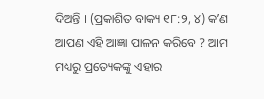ଦିଅନ୍ତି । (ପ୍ରକାଶିତ ବାକ୍ୟ ୧୮:୨, ୪) କʼଣ ଆପଣ ଏହି ଆଜ୍ଞା ପାଳନ କରିବେ ? ଆମ ମଧ୍ୟରୁ ପ୍ରତ୍ୟେକଙ୍କୁ ଏହାର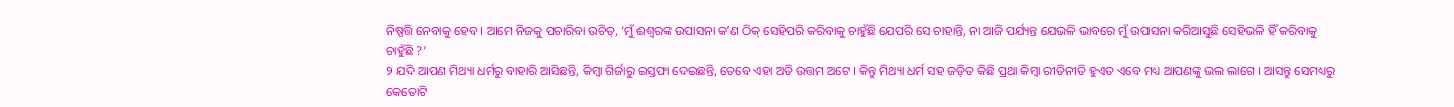ନିଷ୍ପତ୍ତି ନେବାକୁ ହେବ । ଆମେ ନିଜକୁ ପଚାରିବା ଉଚିତ୍, ‘ମୁଁ ଈଶ୍ୱରଙ୍କ ଉପାସନା କʼଣ ଠିକ୍ ସେହିପରି କରିବାକୁ ଚାହୁଁଛି ଯେପରି ସେ ଚାହାନ୍ତି, ନା ଆଜି ପର୍ଯ୍ୟନ୍ତ ଯେଭଳି ଭାବରେ ମୁଁ ଉପାସନା କରିଆସୁଛି ସେହିଭଳି ହିଁ କରିବାକୁ ଚାହୁଁଛି ?’
୨ ଯଦି ଆପଣ ମିଥ୍ୟା ଧର୍ମରୁ ବାହାରି ଆସିଛନ୍ତି, କିମ୍ବା ଗିର୍ଜାରୁ ଇସ୍ତଫା ଦେଇଛନ୍ତି, ତେବେ ଏହା ଅତି ଉତ୍ତମ ଅଟେ । କିନ୍ତୁ ମିଥ୍ୟା ଧର୍ମ ସହ ଜଡ଼ିତ କିଛି ପ୍ରଥା କିମ୍ବା ରୀତିନୀତି ହୁଏତ ଏବେ ମଧ୍ୟ ଆପଣଙ୍କୁ ଭଲ ଲାଗେ । ଆସନ୍ତୁ ସେମଧ୍ୟରୁ କେତୋଟି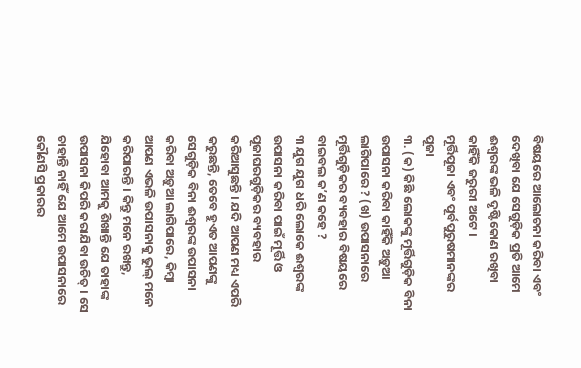ବିଷୟରେ ଆଲୋଚନା କରିବା ଏବଂ ଦେଖିବା ଯେ ସେଗୁଡ଼ିକ ପ୍ରତି ଆମେ ଈଶ୍ୱରଙ୍କ ଭଳି ଦୃଷ୍ଟିକୋଣ ରଖିବା କାହିଁକି ଜରୁରୀ ଅଟେ ।
ମୂର୍ତ୍ତିପୂଜା ଏବଂ ପୂର୍ବପୁରୁଷମାନଙ୍କର ପୂଜା
୩. (କ) କିଛି ଲୋକଙ୍କୁ ମୂର୍ତ୍ତିଗୁଡ଼ିକ ବିନା ଉପାସନା କରିବା କାହିଁକି ଅଡ଼ୁଆ ଲାଗିପାରେ ? (ଖ) ଉପାସନାରେ ମୂର୍ତ୍ତିଗୁଡ଼ିକର ବ୍ୟବହାର ବିଷୟରେ ବାଇବଲ କʼଣ କହେ ?
୩ ଯୁଗ ଯୁଗ ଧରି ଲୋକେ ଈଶ୍ୱରଙ୍କ ଉପାସନା କରିବା ପାଇଁ ମୂର୍ତ୍ତି ଓ ପୂଜାଘରଗୁଡ଼ିକର ବ୍ୟବହାର କରିଆସୁଛନ୍ତି । ଯଦି ଆପଣ ମଧ୍ୟ ଏପରି କରୁଛନ୍ତି, ତେବେ ହୁଏତ ଆପଣଙ୍କୁ ସେଗୁଡ଼ିକ ବିନା ଈଶ୍ୱରଙ୍କ ଉପାସନା କରିବା ଅଡ଼ୁଆ ଲାଗିପାରେ, କିମ୍ବା ଆପଣ ଏଭଳି ଉପାସନାକୁ ଭୁଲ୍ ମନେ କରିପାରନ୍ତି । କିନ୍ତୁ ମନେ ରଖନ୍ତୁ, ଯିହୋବା ଆମକୁ ଶିଖାନ୍ତି ଯେ ତାହାଙ୍କ ଉପାସନା କିପରି କରାଯିବା ଉଚିତ୍ । ସେ ଚାହାନ୍ତି ନାହିଁ ଯେ ଆମେ ଉପାସନାରେ କୌଣସି ପ୍ରକାରର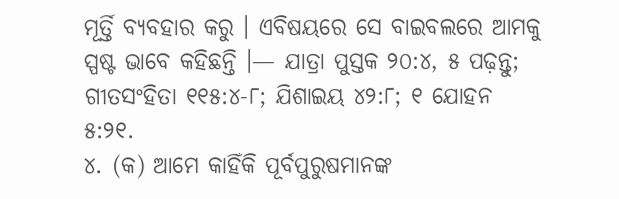ମୂର୍ତ୍ତି ବ୍ୟବହାର କରୁ । ଏବିଷୟରେ ସେ ବାଇବଲରେ ଆମକୁ ସ୍ପଷ୍ଟ ଭାବେ କହିଛନ୍ତି ।— ଯାତ୍ରା ପୁସ୍ତକ ୨୦:୪, ୫ ପଢ଼ନ୍ତୁ; ଗୀତସଂହିତା ୧୧୫:୪-୮; ଯିଶାଇୟ ୪୨:୮; ୧ ଯୋହନ ୫:୨୧.
୪. (କ) ଆମେ କାହିଁକି ପୂର୍ବପୁରୁଷମାନଙ୍କ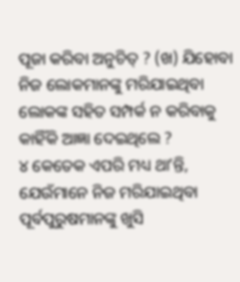ପୂଜା କରିବା ଅନୁଚିତ୍ ? (ଖ) ଯିହୋବା ନିଜ ଲୋକମାନଙ୍କୁ ମରିଯାଇଥିବା ଲୋକଙ୍କ ସହିତ ସମ୍ପର୍କ ନ କରିବାକୁ କାହିଁକି ଆଜ୍ଞା ଦେଇଥିଲେ ?
୪ କେତେକ ଏପରି ମଧ୍ୟ ଥାʼନ୍ତି, ଯେଉଁମାନେ ନିଜ ମରିଯାଇଥିବା ପୂର୍ବପୁରୁଷମାନଙ୍କୁ ଖୁସି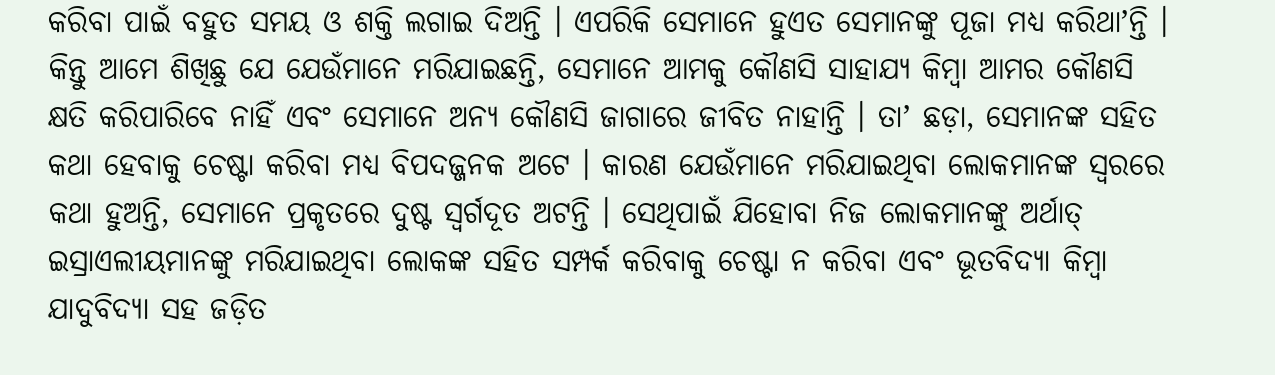କରିବା ପାଇଁ ବହୁତ ସମୟ ଓ ଶକ୍ତି ଲଗାଇ ଦିଅନ୍ତି । ଏପରିକି ସେମାନେ ହୁଏତ ସେମାନଙ୍କୁ ପୂଜା ମଧ୍ୟ କରିଥାʼନ୍ତି । କିନ୍ତୁ ଆମେ ଶିଖିଛୁ ଯେ ଯେଉଁମାନେ ମରିଯାଇଛନ୍ତି, ସେମାନେ ଆମକୁ କୌଣସି ସାହାଯ୍ୟ କିମ୍ବା ଆମର କୌଣସି କ୍ଷତି କରିପାରିବେ ନାହିଁ ଏବଂ ସେମାନେ ଅନ୍ୟ କୌଣସି ଜାଗାରେ ଜୀବିତ ନାହାନ୍ତି । ତାʼ ଛଡ଼ା, ସେମାନଙ୍କ ସହିତ କଥା ହେବାକୁ ଚେଷ୍ଟା କରିବା ମଧ୍ୟ ବିପଦଜ୍ଜନକ ଅଟେ । କାରଣ ଯେଉଁମାନେ ମରିଯାଇଥିବା ଲୋକମାନଙ୍କ ସ୍ୱରରେ କଥା ହୁଅନ୍ତି, ସେମାନେ ପ୍ରକୃତରେ ଦୁଷ୍ଟ ସ୍ୱର୍ଗଦୂତ ଅଟନ୍ତି । ସେଥିପାଇଁ ଯିହୋବା ନିଜ ଲୋକମାନଙ୍କୁ ଅର୍ଥାତ୍ ଇସ୍ରାଏଲୀୟମାନଙ୍କୁ ମରିଯାଇଥିବା ଲୋକଙ୍କ ସହିତ ସମ୍ପର୍କ କରିବାକୁ ଚେଷ୍ଟା ନ କରିବା ଏବଂ ଭୂତବିଦ୍ୟା କିମ୍ବା ଯାଦୁବିଦ୍ୟା ସହ ଜଡ଼ିତ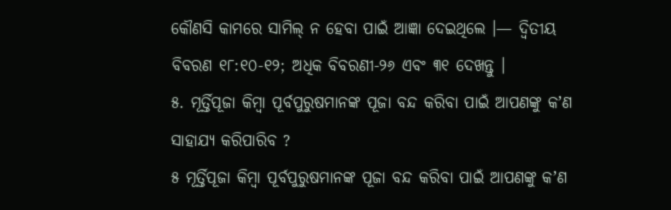କୌଣସି କାମରେ ସାମିଲ୍ ନ ହେବା ପାଇଁ ଆଜ୍ଞା ଦେଇଥିଲେ ।— ଦ୍ୱିତୀୟ ବିବରଣ ୧୮:୧୦-୧୨; ଅଧିକ ବିବରଣୀ-୨୬ ଏବଂ ୩୧ ଦେଖନ୍ତୁ ।
୫. ମୂର୍ତ୍ତିପୂଜା କିମ୍ବା ପୂର୍ବପୁରୁଷମାନଙ୍କ ପୂଜା ବନ୍ଦ କରିବା ପାଇଁ ଆପଣଙ୍କୁ କʼଣ ସାହାଯ୍ୟ କରିପାରିବ ?
୫ ମୂର୍ତ୍ତିପୂଜା କିମ୍ବା ପୂର୍ବପୁରୁଷମାନଙ୍କ ପୂଜା ବନ୍ଦ କରିବା ପାଇଁ ଆପଣଙ୍କୁ କʼଣ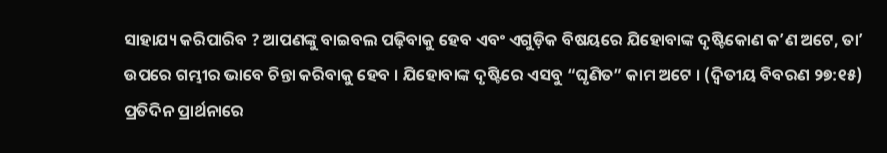ସାହାଯ୍ୟ କରିପାରିବ ? ଆପଣଙ୍କୁ ବାଇବଲ ପଢ଼ିବାକୁ ହେବ ଏବଂ ଏଗୁଡ଼ିକ ବିଷୟରେ ଯିହୋବାଙ୍କ ଦୃଷ୍ଟିକୋଣ କʼଣ ଅଟେ, ତାʼ ଉପରେ ଗମ୍ଭୀର ଭାବେ ଚିନ୍ତା କରିବାକୁ ହେବ । ଯିହୋବାଙ୍କ ଦୃଷ୍ଟିରେ ଏସବୁ “ଘୃଣିତ” କାମ ଅଟେ । (ଦ୍ୱିତୀୟ ବିବରଣ ୨୭:୧୫) ପ୍ରତିଦିନ ପ୍ରାର୍ଥନାରେ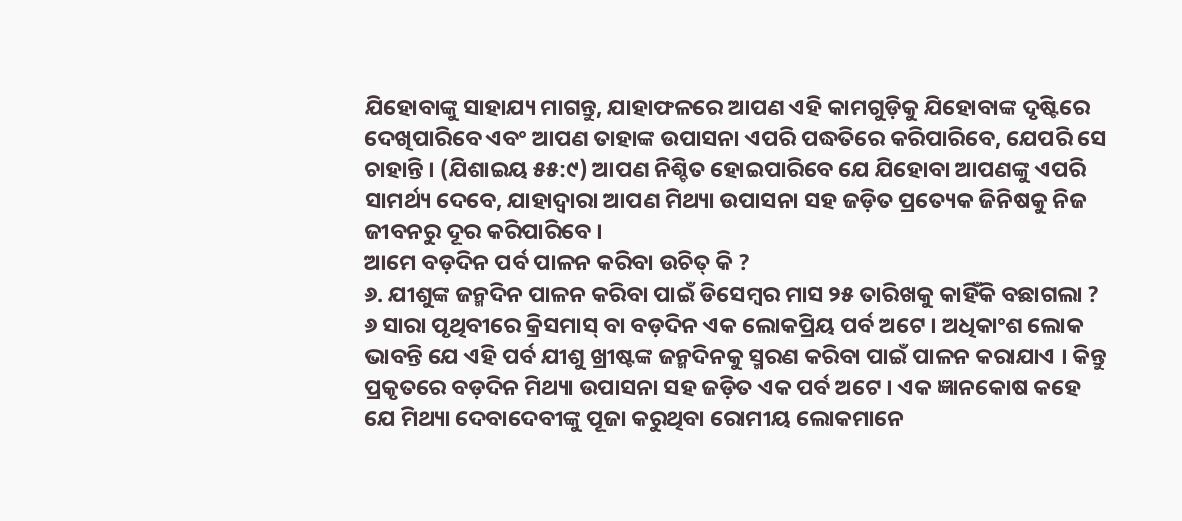ଯିହୋବାଙ୍କୁ ସାହାଯ୍ୟ ମାଗନ୍ତୁ, ଯାହାଫଳରେ ଆପଣ ଏହି କାମଗୁଡ଼ିକୁ ଯିହୋବାଙ୍କ ଦୃଷ୍ଟିରେ ଦେଖିପାରିବେ ଏବଂ ଆପଣ ତାହାଙ୍କ ଉପାସନା ଏପରି ପଦ୍ଧତିରେ କରିପାରିବେ, ଯେପରି ସେ ଚାହାନ୍ତି । (ଯିଶାଇୟ ୫୫:୯) ଆପଣ ନିଶ୍ଚିତ ହୋଇପାରିବେ ଯେ ଯିହୋବା ଆପଣଙ୍କୁ ଏପରି ସାମର୍ଥ୍ୟ ଦେବେ, ଯାହାଦ୍ୱାରା ଆପଣ ମିଥ୍ୟା ଉପାସନା ସହ ଜଡ଼ିତ ପ୍ରତ୍ୟେକ ଜିନିଷକୁ ନିଜ ଜୀବନରୁ ଦୂର କରିପାରିବେ ।
ଆମେ ବଡ଼ଦିନ ପର୍ବ ପାଳନ କରିବା ଉଚିତ୍ କି ?
୬. ଯୀଶୁଙ୍କ ଜନ୍ମଦିନ ପାଳନ କରିବା ପାଇଁ ଡିସେମ୍ବର ମାସ ୨୫ ତାରିଖକୁ କାହିଁକି ବଛାଗଲା ?
୬ ସାରା ପୃଥିବୀରେ କ୍ରିସମାସ୍ ବା ବଡ଼ଦିନ ଏକ ଲୋକପ୍ରିୟ ପର୍ବ ଅଟେ । ଅଧିକାଂଶ ଲୋକ ଭାବନ୍ତି ଯେ ଏହି ପର୍ବ ଯୀଶୁ ଖ୍ରୀଷ୍ଟଙ୍କ ଜନ୍ମଦିନକୁ ସ୍ମରଣ କରିବା ପାଇଁ ପାଳନ କରାଯାଏ । କିନ୍ତୁ ପ୍ରକୃତରେ ବଡ଼ଦିନ ମିଥ୍ୟା ଉପାସନା ସହ ଜଡ଼ିତ ଏକ ପର୍ବ ଅଟେ । ଏକ ଜ୍ଞାନକୋଷ କହେ ଯେ ମିଥ୍ୟା ଦେବାଦେବୀଙ୍କୁ ପୂଜା କରୁଥିବା ରୋମୀୟ ଲୋକମାନେ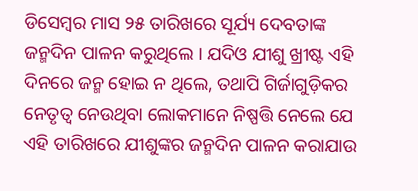ଡିସେମ୍ବର ମାସ ୨୫ ତାରିଖରେ ସୂର୍ଯ୍ୟ ଦେବତାଙ୍କ ଜନ୍ମଦିନ ପାଳନ କରୁଥିଲେ । ଯଦିଓ ଯୀଶୁ ଖ୍ରୀଷ୍ଟ ଏହି ଦିନରେ ଜନ୍ମ ହୋଇ ନ ଥିଲେ, ତଥାପି ଗିର୍ଜାଗୁଡ଼ିକର ନେତୃତ୍ୱ ନେଉଥିବା ଲୋକମାନେ ନିଷ୍ପତ୍ତି ନେଲେ ଯେ ଏହି ତାରିଖରେ ଯୀଶୁଙ୍କର ଜନ୍ମଦିନ ପାଳନ କରାଯାଉ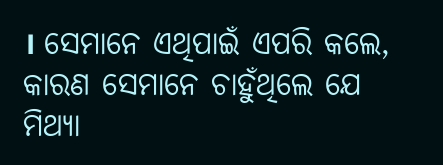। ସେମାନେ ଏଥିପାଇଁ ଏପରି କଲେ, କାରଣ ସେମାନେ ଚାହୁଁଥିଲେ ଯେ ମିଥ୍ୟା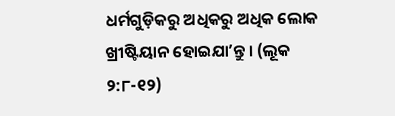ଧର୍ମଗୁଡ଼ିକରୁ ଅଧିକରୁ ଅଧିକ ଲୋକ ଖ୍ରୀଷ୍ଟିୟାନ ହୋଇଯାʼନ୍ତୁ । (ଲୂକ ୨:୮-୧୨)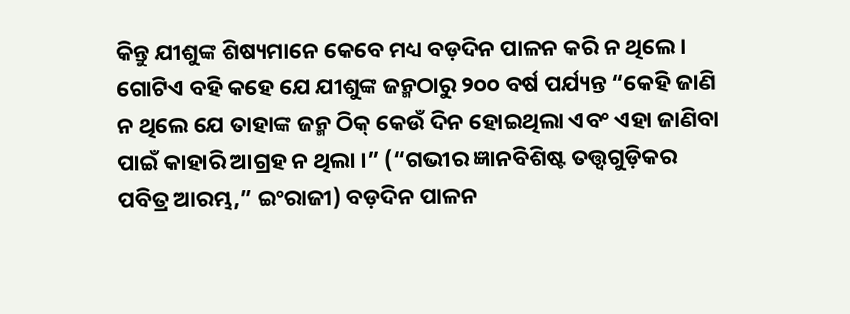କିନ୍ତୁ ଯୀଶୁଙ୍କ ଶିଷ୍ୟମାନେ କେବେ ମଧ୍ୟ ବଡ଼ଦିନ ପାଳନ କରି ନ ଥିଲେ । ଗୋଟିଏ ବହି କହେ ଯେ ଯୀଶୁଙ୍କ ଜନ୍ମଠାରୁ ୨୦୦ ବର୍ଷ ପର୍ଯ୍ୟନ୍ତ “କେହି ଜାଣି ନ ଥିଲେ ଯେ ତାହାଙ୍କ ଜନ୍ମ ଠିକ୍ କେଉଁ ଦିନ ହୋଇଥିଲା ଏବଂ ଏହା ଜାଣିବା ପାଇଁ କାହାରି ଆଗ୍ରହ ନ ଥିଲା ।” (“ଗଭୀର ଜ୍ଞାନବିଶିଷ୍ଟ ତତ୍ତ୍ୱଗୁଡ଼ିକର ପବିତ୍ର ଆରମ୍ଭ,” ଇଂରାଜୀ) ବଡ଼ଦିନ ପାଳନ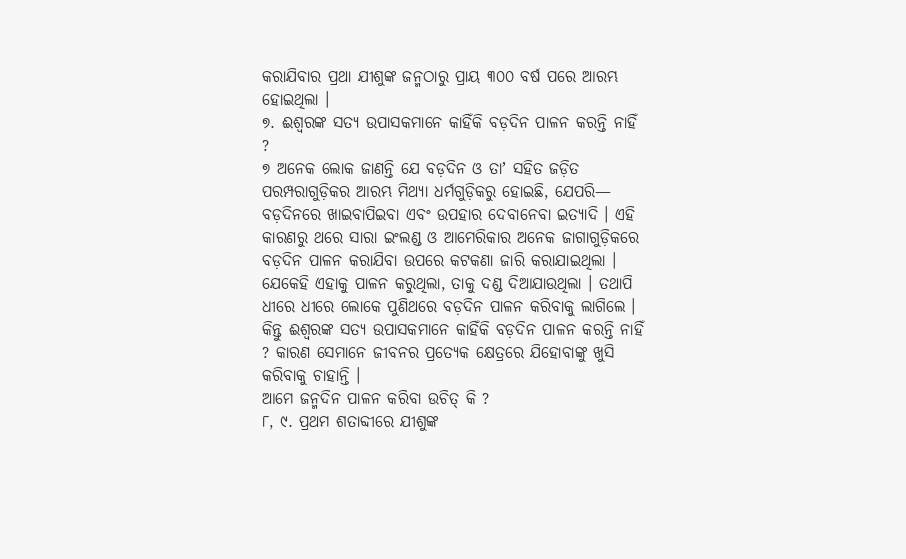କରାଯିବାର ପ୍ରଥା ଯୀଶୁଙ୍କ ଜନ୍ମଠାରୁ ପ୍ରାୟ ୩୦୦ ବର୍ଷ ପରେ ଆରମ୍ଭ ହୋଇଥିଲା ।
୭. ଈଶ୍ୱରଙ୍କ ସତ୍ୟ ଉପାସକମାନେ କାହିଁକି ବଡ଼ଦିନ ପାଳନ କରନ୍ତି ନାହିଁ ?
୭ ଅନେକ ଲୋକ ଜାଣନ୍ତି ଯେ ବଡ଼ଦିନ ଓ ତାʼ ସହିତ ଜଡ଼ିତ ପରମ୍ପରାଗୁଡ଼ିକର ଆରମ୍ଭ ମିଥ୍ୟା ଧର୍ମଗୁଡ଼ିକରୁ ହୋଇଛି, ଯେପରି— ବଡ଼ଦିନରେ ଖାଇବାପିଇବା ଏବଂ ଉପହାର ଦେବାନେବା ଇତ୍ୟାଦି । ଏହି କାରଣରୁ ଥରେ ସାରା ଇଂଲଣ୍ଡ ଓ ଆମେରିକାର ଅନେକ ଜାଗାଗୁଡ଼ିକରେ ବଡ଼ଦିନ ପାଳନ କରାଯିବା ଉପରେ କଟକଣା ଜାରି କରାଯାଇଥିଲା । ଯେକେହି ଏହାକୁ ପାଳନ କରୁଥିଲା, ତାକୁ ଦଣ୍ଡ ଦିଆଯାଉଥିଲା । ତଥାପି ଧୀରେ ଧୀରେ ଲୋକେ ପୁଣିଥରେ ବଡ଼ଦିନ ପାଳନ କରିବାକୁ ଲାଗିଲେ । କିନ୍ତୁ ଈଶ୍ୱରଙ୍କ ସତ୍ୟ ଉପାସକମାନେ କାହିଁକି ବଡ଼ଦିନ ପାଳନ କରନ୍ତି ନାହିଁ ? କାରଣ ସେମାନେ ଜୀବନର ପ୍ରତ୍ୟେକ କ୍ଷେତ୍ରରେ ଯିହୋବାଙ୍କୁ ଖୁସି କରିବାକୁ ଚାହାନ୍ତି ।
ଆମେ ଜନ୍ମଦିନ ପାଳନ କରିବା ଉଚିତ୍ କି ?
୮, ୯. ପ୍ରଥମ ଶତାବ୍ଦୀରେ ଯୀଶୁଙ୍କ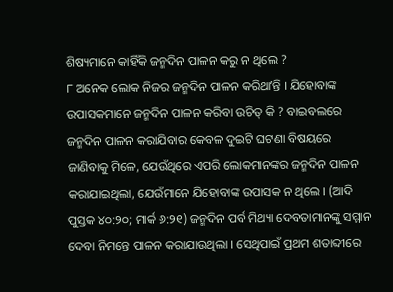ଶିଷ୍ୟମାନେ କାହିଁକି ଜନ୍ମଦିନ ପାଳନ କରୁ ନ ଥିଲେ ?
୮ ଅନେକ ଲୋକ ନିଜର ଜନ୍ମଦିନ ପାଳନ କରିଥାʼନ୍ତି । ଯିହୋବାଙ୍କ ଉପାସକମାନେ ଜନ୍ମଦିନ ପାଳନ କରିବା ଉଚିତ୍ କି ? ବାଇବଲରେ ଜନ୍ମଦିନ ପାଳନ କରାଯିବାର କେବଳ ଦୁଇଟି ଘଟଣା ବିଷୟରେ ଜାଣିବାକୁ ମିଳେ, ଯେଉଁଥିରେ ଏପରି ଲୋକମାନଙ୍କର ଜନ୍ମଦିନ ପାଳନ କରାଯାଇଥିଲା, ଯେଉଁମାନେ ଯିହୋବାଙ୍କ ଉପାସକ ନ ଥିଲେ । (ଆଦି ପୁସ୍ତକ ୪୦:୨୦; ମାର୍କ ୬:୨୧) ଜନ୍ମଦିନ ପର୍ବ ମିଥ୍ୟା ଦେବତାମାନଙ୍କୁ ସମ୍ମାନ ଦେବା ନିମନ୍ତେ ପାଳନ କରାଯାଉଥିଲା । ସେଥିପାଇଁ ପ୍ରଥମ ଶତାବ୍ଦୀରେ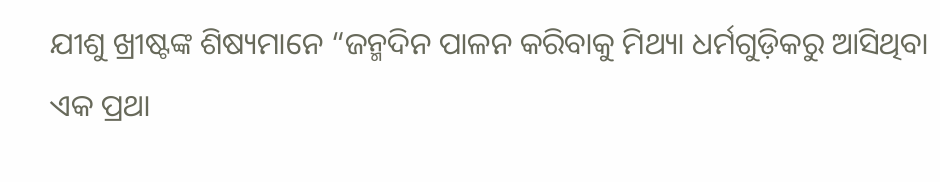ଯୀଶୁ ଖ୍ରୀଷ୍ଟଙ୍କ ଶିଷ୍ୟମାନେ “ଜନ୍ମଦିନ ପାଳନ କରିବାକୁ ମିଥ୍ୟା ଧର୍ମଗୁଡ଼ିକରୁ ଆସିଥିବା ଏକ ପ୍ରଥା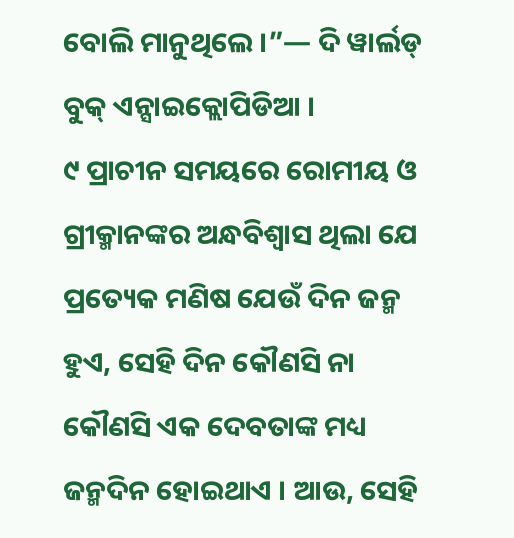ବୋଲି ମାନୁଥିଲେ ।”— ଦି ୱାର୍ଲଡ୍ ବୁକ୍ ଏନ୍ସାଇକ୍ଲୋପିଡିଆ ।
୯ ପ୍ରାଚୀନ ସମୟରେ ରୋମୀୟ ଓ ଗ୍ରୀକ୍ମାନଙ୍କର ଅନ୍ଧବିଶ୍ୱାସ ଥିଲା ଯେ ପ୍ରତ୍ୟେକ ମଣିଷ ଯେଉଁ ଦିନ ଜନ୍ମ ହୁଏ, ସେହି ଦିନ କୌଣସି ନା କୌଣସି ଏକ ଦେବତାଙ୍କ ମଧ୍ୟ ଜନ୍ମଦିନ ହୋଇଥାଏ । ଆଉ, ସେହି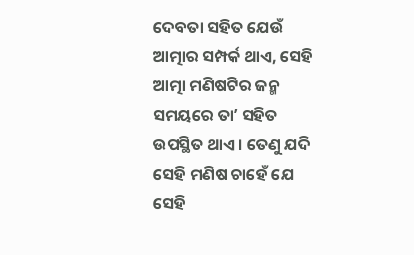ଦେବତା ସହିତ ଯେଉଁ ଆତ୍ମାର ସମ୍ପର୍କ ଥାଏ, ସେହି ଆତ୍ମା ମଣିଷଟିର ଜନ୍ମ ସମୟରେ ତାʼ ସହିତ ଉପସ୍ଥିତ ଥାଏ । ତେଣୁ ଯଦି ସେହି ମଣିଷ ଚାହେଁ ଯେ ସେହି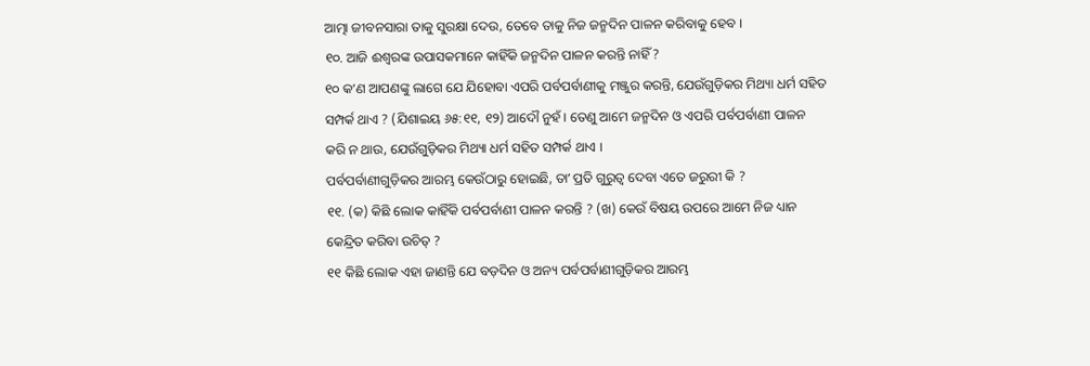ଆତ୍ମା ଜୀବନସାରା ତାକୁ ସୁରକ୍ଷା ଦେଉ, ତେବେ ତାକୁ ନିଜ ଜନ୍ମଦିନ ପାଳନ କରିବାକୁ ହେବ ।
୧୦. ଆଜି ଈଶ୍ୱରଙ୍କ ଉପାସକମାନେ କାହିଁକି ଜନ୍ମଦିନ ପାଳନ କରନ୍ତି ନାହିଁ ?
୧୦ କʼଣ ଆପଣଙ୍କୁ ଲାଗେ ଯେ ଯିହୋବା ଏପରି ପର୍ବପର୍ବାଣୀକୁ ମଞ୍ଜୁର କରନ୍ତି, ଯେଉଁଗୁଡ଼ିକର ମିଥ୍ୟା ଧର୍ମ ସହିତ ସମ୍ପର୍କ ଥାଏ ? (ଯିଶାଇୟ ୬୫:୧୧, ୧୨) ଆଦୌ ନୁହଁ । ତେଣୁ ଆମେ ଜନ୍ମଦିନ ଓ ଏପରି ପର୍ବପର୍ବାଣୀ ପାଳନ କରି ନ ଥାଉ, ଯେଉଁଗୁଡ଼ିକର ମିଥ୍ୟା ଧର୍ମ ସହିତ ସମ୍ପର୍କ ଥାଏ ।
ପର୍ବପର୍ବାଣୀଗୁଡ଼ିକର ଆରମ୍ଭ କେଉଁଠାରୁ ହୋଇଛି, ତାʼ ପ୍ରତି ଗୁରୁତ୍ୱ ଦେବା ଏତେ ଜରୁରୀ କି ?
୧୧. (କ) କିଛି ଲୋକ କାହିଁକି ପର୍ବପର୍ବାଣୀ ପାଳନ କରନ୍ତି ? (ଖ) କେଉଁ ବିଷୟ ଉପରେ ଆମେ ନିଜ ଧ୍ୟାନ କେନ୍ଦ୍ରିତ କରିବା ଉଚିତ୍ ?
୧୧ କିଛି ଲୋକ ଏହା ଜାଣନ୍ତି ଯେ ବଡ଼ଦିନ ଓ ଅନ୍ୟ ପର୍ବପର୍ବାଣୀଗୁଡ଼ିକର ଆରମ୍ଭ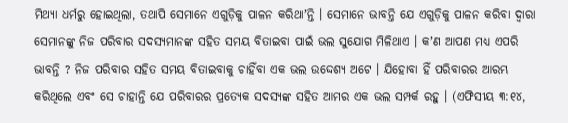ମିଥ୍ୟା ଧର୍ମରୁ ହୋଇଥିଲା, ତଥାପି ସେମାନେ ଏଗୁଡ଼ିକୁ ପାଳନ କରିଥାʼନ୍ତି । ସେମାନେ ଭାବନ୍ତି ଯେ ଏଗୁଡ଼ିକୁ ପାଳନ କରିବା ଦ୍ୱାରା ସେମାନଙ୍କୁ ନିଜ ପରିବାର ସଦସ୍ୟମାନଙ୍କ ସହିତ ସମୟ ବିତାଇବା ପାଇଁ ଭଲ ସୁଯୋଗ ମିଳିଥାଏ । କʼଣ ଆପଣ ମଧ୍ୟ ଏପରି ଭାବନ୍ତି ? ନିଜ ପରିବାର ସହିତ ସମୟ ବିତାଇବାକୁ ଚାହିଁବା ଏକ ଭଲ ଉଦ୍ଦେଶ୍ୟ ଅଟେ । ଯିହୋବା ହିଁ ପରିବାରର ଆରମ୍ଭ କରିଥିଲେ ଏବଂ ସେ ଚାହାନ୍ତି ଯେ ପରିବାରର ପ୍ରତ୍ୟେକ ସଦସ୍ୟଙ୍କ ସହିତ ଆମର ଏକ ଭଲ ସମ୍ପର୍କ ରହୁ । (ଏଫିସୀୟ ୩:୧୪,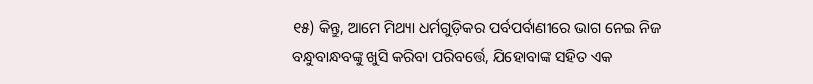୧୫) କିନ୍ତୁ, ଆମେ ମିଥ୍ୟା ଧର୍ମଗୁଡ଼ିକର ପର୍ବପର୍ବାଣୀରେ ଭାଗ ନେଇ ନିଜ ବନ୍ଧୁବାନ୍ଧବଙ୍କୁ ଖୁସି କରିବା ପରିବର୍ତ୍ତେ, ଯିହୋବାଙ୍କ ସହିତ ଏକ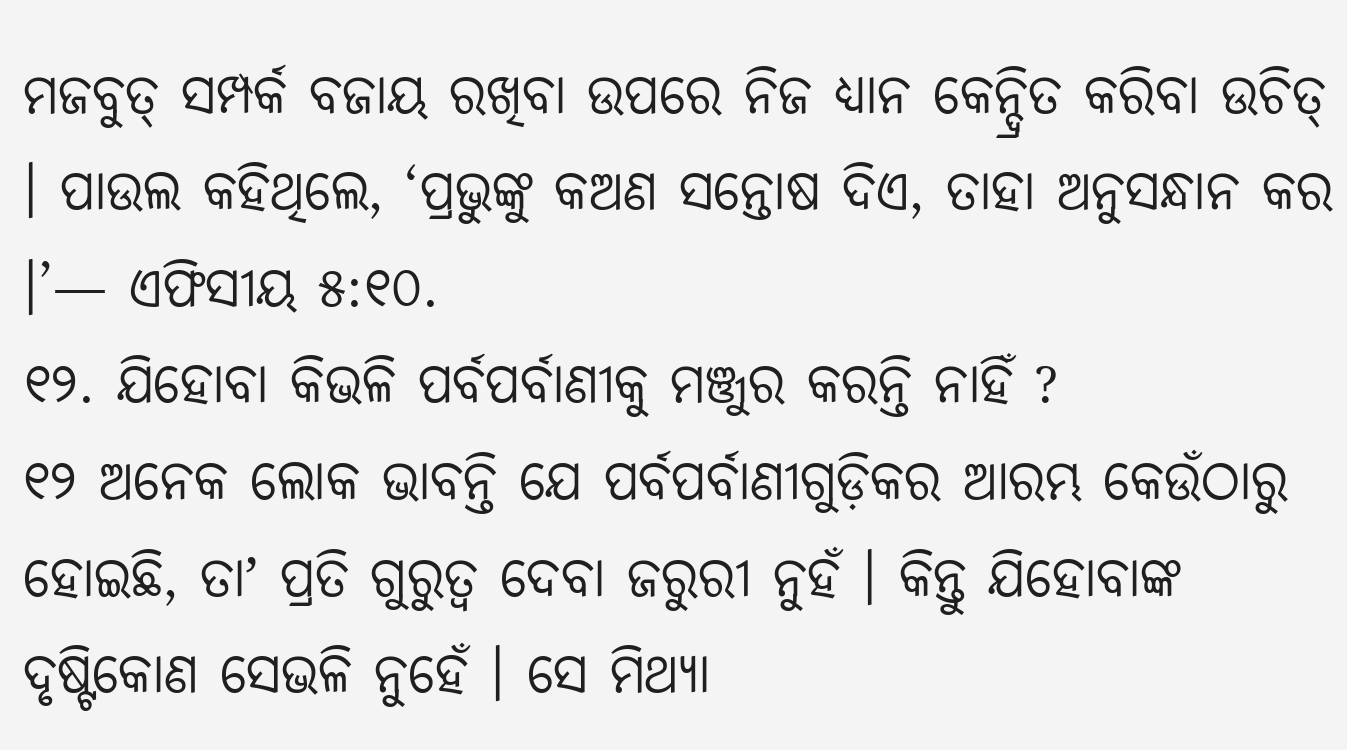ମଜବୁତ୍ ସମ୍ପର୍କ ବଜାୟ ରଖିବା ଉପରେ ନିଜ ଧ୍ୟାନ କେନ୍ଦ୍ରିତ କରିବା ଉଚିତ୍ । ପାଉଲ କହିଥିଲେ, ‘ପ୍ରଭୁଙ୍କୁ କଅଣ ସନ୍ତୋଷ ଦିଏ, ତାହା ଅନୁସନ୍ଧାନ କର ।’— ଏଫିସୀୟ ୫:୧୦.
୧୨. ଯିହୋବା କିଭଳି ପର୍ବପର୍ବାଣୀକୁ ମଞ୍ଜୁର କରନ୍ତି ନାହିଁ ?
୧୨ ଅନେକ ଲୋକ ଭାବନ୍ତି ଯେ ପର୍ବପର୍ବାଣୀଗୁଡ଼ିକର ଆରମ୍ଭ କେଉଁଠାରୁ ହୋଇଛି, ତାʼ ପ୍ରତି ଗୁରୁତ୍ୱ ଦେବା ଜରୁରୀ ନୁହଁ । କିନ୍ତୁ ଯିହୋବାଙ୍କ ଦୃଷ୍ଟିକୋଣ ସେଭଳି ନୁହେଁ । ସେ ମିଥ୍ୟା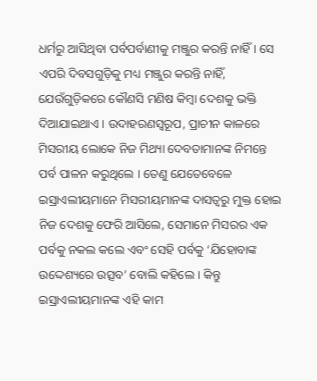ଧର୍ମରୁ ଆସିଥିବା ପର୍ବପର୍ବାଣୀକୁ ମଞ୍ଜୁର କରନ୍ତି ନାହିଁ । ସେ ଏପରି ଦିବସଗୁଡ଼ିକୁ ମଧ୍ୟ ମଞ୍ଜୁର କରନ୍ତି ନାହିଁ, ଯେଉଁଗୁଡ଼ିକରେ କୌଣସି ମଣିଷ କିମ୍ବା ଦେଶକୁ ଭକ୍ତି ଦିଆଯାଇଥାଏ । ଉଦାହରଣସ୍ୱରୂପ, ପ୍ରାଚୀନ କାଳରେ ମିସରୀୟ ଲୋକେ ନିଜ ମିଥ୍ୟା ଦେବତାମାନଙ୍କ ନିମନ୍ତେ ପର୍ବ ପାଳନ କରୁଥିଲେ । ତେଣୁ ଯେତେବେଳେ ଇସ୍ରାଏଲୀୟମାନେ ମିସରୀୟମାନଙ୍କ ଦାସତ୍ୱରୁ ମୁକ୍ତ ହୋଇ ନିଜ ଦେଶକୁ ଫେରି ଆସିଲେ, ସେମାନେ ମିସରର ଏକ ପର୍ବକୁ ନକଲ କଲେ ଏବଂ ସେହି ପର୍ବକୁ ‘ଯିହୋବାଙ୍କ ଉଦ୍ଦେଶ୍ୟରେ ଉତ୍ସବ’ ବୋଲି କହିଲେ । କିନ୍ତୁ ଇସ୍ରାଏଲୀୟମାନଙ୍କ ଏହି କାମ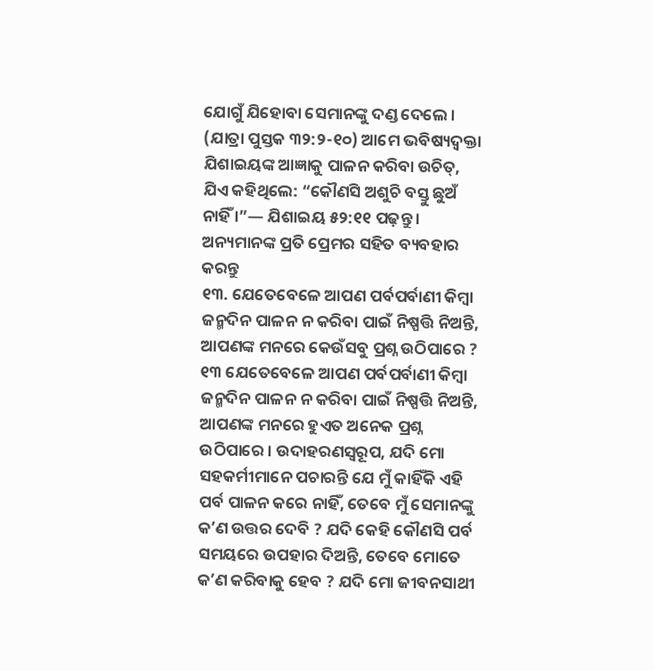ଯୋଗୁଁ ଯିହୋବା ସେମାନଙ୍କୁ ଦଣ୍ଡ ଦେଲେ । (ଯାତ୍ରା ପୁସ୍ତକ ୩୨:୨-୧୦) ଆମେ ଭବିଷ୍ୟଦ୍ବକ୍ତା ଯିଶାଇୟଙ୍କ ଆଜ୍ଞାକୁ ପାଳନ କରିବା ଉଚିତ୍, ଯିଏ କହିଥିଲେ: “କୌଣସି ଅଶୁଚି ବସ୍ତୁ ଛୁଅଁ ନାହିଁ ।”— ଯିଶାଇୟ ୫୨:୧୧ ପଢ଼ନ୍ତୁ ।
ଅନ୍ୟମାନଙ୍କ ପ୍ରତି ପ୍ରେମର ସହିତ ବ୍ୟବହାର କରନ୍ତୁ
୧୩. ଯେତେବେଳେ ଆପଣ ପର୍ବପର୍ବାଣୀ କିମ୍ବା ଜନ୍ମଦିନ ପାଳନ ନ କରିବା ପାଇଁ ନିଷ୍ପତ୍ତି ନିଅନ୍ତି, ଆପଣଙ୍କ ମନରେ କେଉଁସବୁ ପ୍ରଶ୍ନ ଉଠିପାରେ ?
୧୩ ଯେତେବେଳେ ଆପଣ ପର୍ବପର୍ବାଣୀ କିମ୍ବା ଜନ୍ମଦିନ ପାଳନ ନ କରିବା ପାଇଁ ନିଷ୍ପତ୍ତି ନିଅନ୍ତି, ଆପଣଙ୍କ ମନରେ ହୁଏତ ଅନେକ ପ୍ରଶ୍ନ ଉଠିପାରେ । ଉଦାହରଣସ୍ୱରୂପ, ଯଦି ମୋ ସହକର୍ମୀମାନେ ପଚାରନ୍ତି ଯେ ମୁଁ କାହିଁକି ଏହି ପର୍ବ ପାଳନ କରେ ନାହିଁ, ତେବେ ମୁଁ ସେମାନଙ୍କୁ କʼଣ ଉତ୍ତର ଦେବି ? ଯଦି କେହି କୌଣସି ପର୍ବ ସମୟରେ ଉପହାର ଦିଅନ୍ତି, ତେବେ ମୋତେ କʼଣ କରିବାକୁ ହେବ ? ଯଦି ମୋ ଜୀବନସାଥୀ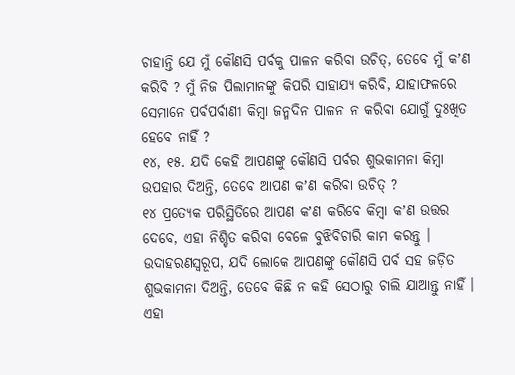ଚାହାନ୍ତି ଯେ ମୁଁ କୌଣସି ପର୍ବକୁ ପାଳନ କରିବା ଉଚିତ୍, ତେବେ ମୁଁ କʼଣ କରିବି ? ମୁଁ ନିଜ ପିଲାମାନଙ୍କୁ କିପରି ସାହାଯ୍ୟ କରିବି, ଯାହାଫଳରେ ସେମାନେ ପର୍ବପର୍ବାଣୀ କିମ୍ବା ଜନ୍ମଦିନ ପାଳନ ନ କରିବା ଯୋଗୁଁ ଦୁଃଖିତ ହେବେ ନାହିଁ ?
୧୪, ୧୫. ଯଦି କେହି ଆପଣଙ୍କୁ କୌଣସି ପର୍ବର ଶୁଭକାମନା କିମ୍ବା ଉପହାର ଦିଅନ୍ତି, ତେବେ ଆପଣ କʼଣ କରିବା ଉଚିତ୍ ?
୧୪ ପ୍ରତ୍ୟେକ ପରିସ୍ଥିତିରେ ଆପଣ କʼଣ କରିବେ କିମ୍ବା କʼଣ ଉତ୍ତର ଦେବେ, ଏହା ନିଶ୍ଚିତ କରିବା ବେଳେ ବୁଝିବିଚାରି କାମ କରନ୍ତୁ । ଉଦାହରଣସ୍ୱରୂପ, ଯଦି ଲୋକେ ଆପଣଙ୍କୁ କୌଣସି ପର୍ବ ସହ ଜଡ଼ିତ ଶୁଭକାମନା ଦିଅନ୍ତି, ତେବେ କିଛି ନ କହି ସେଠାରୁ ଚାଲି ଯାଆନ୍ତୁ ନାହିଁ । ଏହା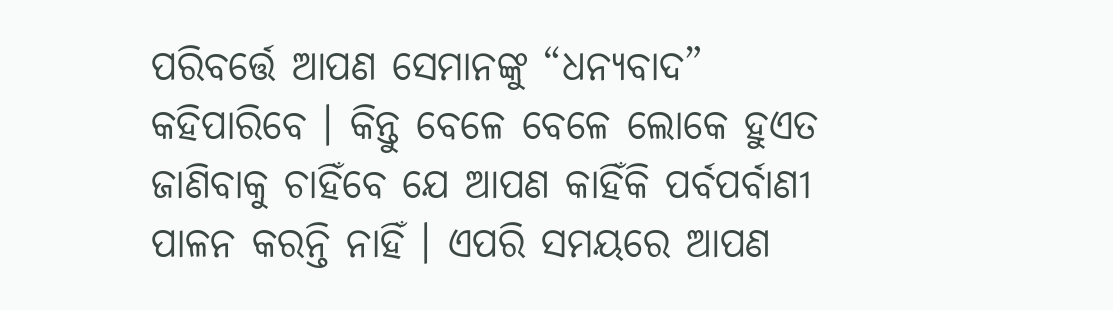ପରିବର୍ତ୍ତେ ଆପଣ ସେମାନଙ୍କୁ “ଧନ୍ୟବାଦ” କହିପାରିବେ । କିନ୍ତୁ ବେଳେ ବେଳେ ଲୋକେ ହୁଏତ ଜାଣିବାକୁ ଚାହିଁବେ ଯେ ଆପଣ କାହିଁକି ପର୍ବପର୍ବାଣୀ ପାଳନ କରନ୍ତି ନାହିଁ । ଏପରି ସମୟରେ ଆପଣ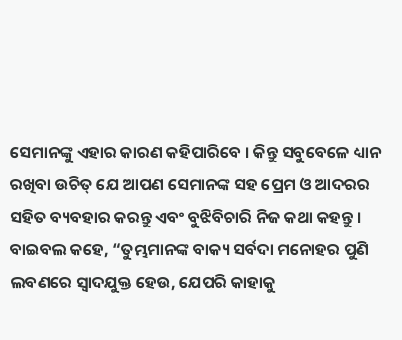ସେମାନଙ୍କୁ ଏହାର କାରଣ କହିପାରିବେ । କିନ୍ତୁ ସବୁବେଳେ ଧ୍ୟାନ ରଖିବା ଉଚିତ୍ ଯେ ଆପଣ ସେମାନଙ୍କ ସହ ପ୍ରେମ ଓ ଆଦରର ସହିତ ବ୍ୟବହାର କରନ୍ତୁ ଏବଂ ବୁଝିବିଚାରି ନିଜ କଥା କହନ୍ତୁ । ବାଇବଲ କହେ, “ତୁମ୍ଭମାନଙ୍କ ବାକ୍ୟ ସର୍ବଦା ମନୋହର ପୁଣି ଲବଣରେ ସ୍ୱାଦଯୁକ୍ତ ହେଉ, ଯେପରି କାହାକୁ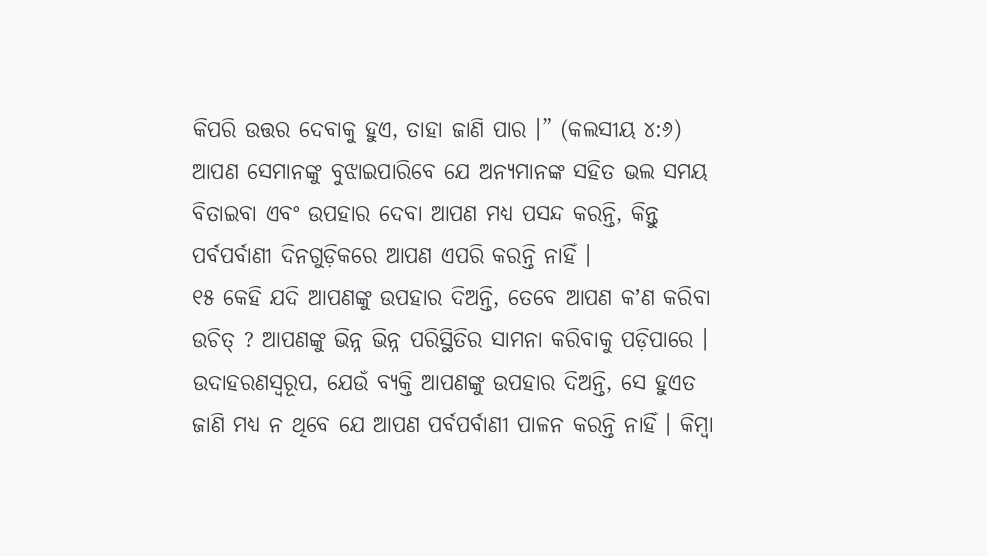କିପରି ଉତ୍ତର ଦେବାକୁ ହୁଏ, ତାହା ଜାଣି ପାର ।” (କଲସୀୟ ୪:୬) ଆପଣ ସେମାନଙ୍କୁ ବୁଝାଇପାରିବେ ଯେ ଅନ୍ୟମାନଙ୍କ ସହିତ ଭଲ ସମୟ ବିତାଇବା ଏବଂ ଉପହାର ଦେବା ଆପଣ ମଧ୍ୟ ପସନ୍ଦ କରନ୍ତି, କିନ୍ତୁ ପର୍ବପର୍ବାଣୀ ଦିନଗୁଡ଼ିକରେ ଆପଣ ଏପରି କରନ୍ତି ନାହିଁ ।
୧୫ କେହି ଯଦି ଆପଣଙ୍କୁ ଉପହାର ଦିଅନ୍ତି, ତେବେ ଆପଣ କʼଣ କରିବା ଉଚିତ୍ ? ଆପଣଙ୍କୁ ଭିନ୍ନ ଭିନ୍ନ ପରିସ୍ଥିତିର ସାମନା କରିବାକୁ ପଡ଼ିପାରେ । ଉଦାହରଣସ୍ୱରୂପ, ଯେଉଁ ବ୍ୟକ୍ତି ଆପଣଙ୍କୁ ଉପହାର ଦିଅନ୍ତି, ସେ ହୁଏତ ଜାଣି ମଧ୍ୟ ନ ଥିବେ ଯେ ଆପଣ ପର୍ବପର୍ବାଣୀ ପାଳନ କରନ୍ତି ନାହିଁ । କିମ୍ବା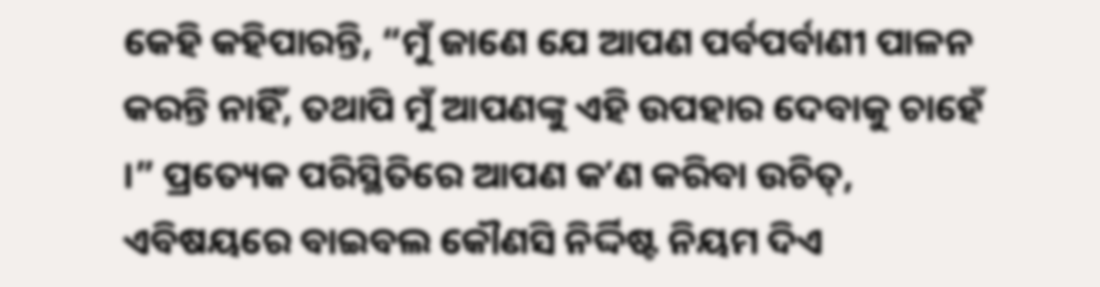କେହି କହିପାରନ୍ତି, “ମୁଁ ଜାଣେ ଯେ ଆପଣ ପର୍ବପର୍ବାଣୀ ପାଳନ କରନ୍ତି ନାହିଁ, ତଥାପି ମୁଁ ଆପଣଙ୍କୁ ଏହି ଉପହାର ଦେବାକୁ ଚାହେଁ ।” ପ୍ରତ୍ୟେକ ପରିସ୍ଥିତିରେ ଆପଣ କʼଣ କରିବା ଉଚିତ୍, ଏବିଷୟରେ ବାଇବଲ କୌଣସି ନିର୍ଦ୍ଦିଷ୍ଟ ନିୟମ ଦିଏ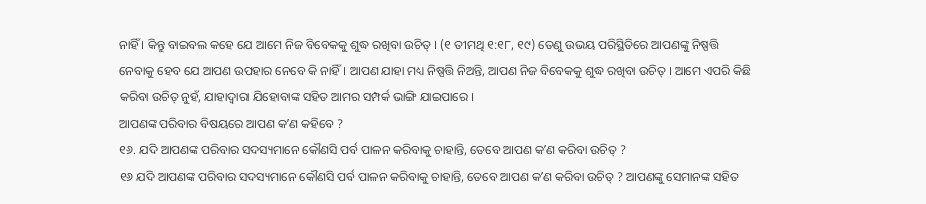ନାହିଁ । କିନ୍ତୁ ବାଇବଲ କହେ ଯେ ଆମେ ନିଜ ବିବେକକୁ ଶୁଦ୍ଧ ରଖିବା ଉଚିତ୍ । (୧ ତୀମଥି ୧:୧୮, ୧୯) ତେଣୁ ଉଭୟ ପରିସ୍ଥିତିରେ ଆପଣଙ୍କୁ ନିଷ୍ପତ୍ତି ନେବାକୁ ହେବ ଯେ ଆପଣ ଉପହାର ନେବେ କି ନାହିଁ । ଆପଣ ଯାହା ମଧ୍ୟ ନିଷ୍ପତ୍ତି ନିଅନ୍ତି, ଆପଣ ନିଜ ବିବେକକୁ ଶୁଦ୍ଧ ରଖିବା ଉଚିତ୍ । ଆମେ ଏପରି କିଛି କରିବା ଉଚିତ୍ ନୁହଁ, ଯାହାଦ୍ୱାରା ଯିହୋବାଙ୍କ ସହିତ ଆମର ସମ୍ପର୍କ ଭାଙ୍ଗି ଯାଇପାରେ ।
ଆପଣଙ୍କ ପରିବାର ବିଷୟରେ ଆପଣ କʼଣ କହିବେ ?
୧୬. ଯଦି ଆପଣଙ୍କ ପରିବାର ସଦସ୍ୟମାନେ କୌଣସି ପର୍ବ ପାଳନ କରିବାକୁ ଚାହାନ୍ତି, ତେବେ ଆପଣ କʼଣ କରିବା ଉଚିତ୍ ?
୧୬ ଯଦି ଆପଣଙ୍କ ପରିବାର ସଦସ୍ୟମାନେ କୌଣସି ପର୍ବ ପାଳନ କରିବାକୁ ଚାହାନ୍ତି, ତେବେ ଆପଣ କʼଣ କରିବା ଉଚିତ୍ ? ଆପଣଙ୍କୁ ସେମାନଙ୍କ ସହିତ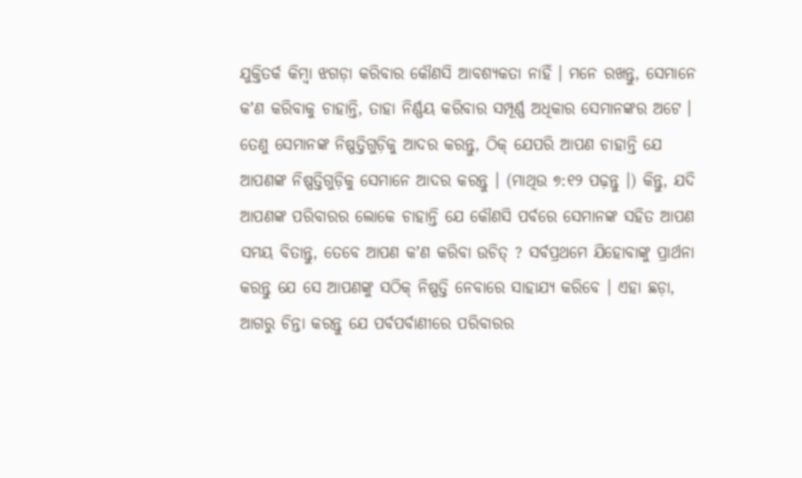ଯୁକ୍ତିତର୍କ କିମ୍ବା ଝଗଡ଼ା କରିବାର କୌଣସି ଆବଶ୍ୟକତା ନାହିଁ । ମନେ ରଖନ୍ତୁ, ସେମାନେ କʼଣ କରିବାକୁ ଚାହାନ୍ତି, ତାହା ନିର୍ଣ୍ଣୟ କରିବାର ସମ୍ପୂର୍ଣ୍ଣ ଅଧିକାର ସେମାନଙ୍କର ଅଟେ । ତେଣୁ ସେମାନଙ୍କ ନିଷ୍ପତ୍ତିଗୁଡ଼ିକୁ ଆଦର କରନ୍ତୁ, ଠିକ୍ ଯେପରି ଆପଣ ଚାହାନ୍ତି ଯେ ଆପଣଙ୍କ ନିଷ୍ପତ୍ତିଗୁଡ଼ିକୁ ସେମାନେ ଆଦର କରନ୍ତୁ । (ମାଥିଉ ୭:୧୨ ପଢ଼ନ୍ତୁ ।) କିନ୍ତୁ, ଯଦି ଆପଣଙ୍କ ପରିବାରର ଲୋକେ ଚାହାନ୍ତି ଯେ କୌଣସି ପର୍ବରେ ସେମାନଙ୍କ ସହିତ ଆପଣ ସମୟ ବିତାନ୍ତୁ, ତେବେ ଆପଣ କʼଣ କରିବା ଉଚିତ୍ ? ସର୍ବପ୍ରଥମେ ଯିହୋବାଙ୍କୁ ପ୍ରାର୍ଥନା କରନ୍ତୁ ଯେ ସେ ଆପଣଙ୍କୁ ସଠିକ୍ ନିଷ୍ପତ୍ତି ନେବାରେ ସାହାଯ୍ୟ କରିବେ । ଏହା ଛଡ଼ା, ଆଗରୁ ଚିନ୍ତା କରନ୍ତୁ ଯେ ପର୍ବପର୍ବାଣୀରେ ପରିବାରର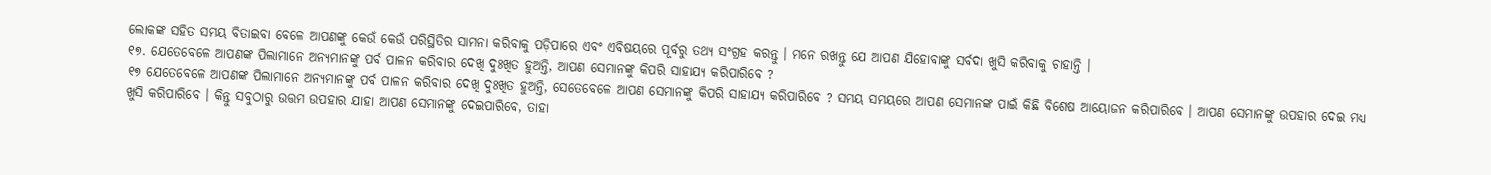ଲୋକଙ୍କ ସହିତ ସମୟ ବିତାଇବା ବେଳେ ଆପଣଙ୍କୁ କେଉଁ କେଉଁ ପରିସ୍ଥିତିର ସାମନା କରିବାକୁ ପଡ଼ିପାରେ ଏବଂ ଏବିଷୟରେ ପୂର୍ବରୁ ତଥ୍ୟ ସଂଗ୍ରହ କରନ୍ତୁ । ମନେ ରଖନ୍ତୁ ଯେ ଆପଣ ଯିହୋବାଙ୍କୁ ସର୍ବଦା ଖୁସି କରିବାକୁ ଚାହାନ୍ତି ।
୧୭. ଯେତେବେଳେ ଆପଣଙ୍କ ପିଲାମାନେ ଅନ୍ୟମାନଙ୍କୁ ପର୍ବ ପାଳନ କରିବାର ଦେଖି ଦୁଃଖିତ ହୁଅନ୍ତି, ଆପଣ ସେମାନଙ୍କୁ କିପରି ସାହାଯ୍ୟ କରିପାରିବେ ?
୧୭ ଯେତେବେଳେ ଆପଣଙ୍କ ପିଲାମାନେ ଅନ୍ୟମାନଙ୍କୁ ପର୍ବ ପାଳନ କରିବାର ଦେଖି ଦୁଃଖିତ ହୁଅନ୍ତି, ସେତେବେଳେ ଆପଣ ସେମାନଙ୍କୁ କିପରି ସାହାଯ୍ୟ କରିପାରିବେ ? ସମୟ ସମୟରେ ଆପଣ ସେମାନଙ୍କ ପାଇଁ କିଛି ବିଶେଷ ଆୟୋଜନ କରିପାରିବେ । ଆପଣ ସେମାନଙ୍କୁ ଉପହାର ଦେଇ ମଧ୍ୟ ଖୁସି କରିପାରିବେ । କିନ୍ତୁ ସବୁଠାରୁ ଉତ୍ତମ ଉପହାର ଯାହା ଆପଣ ସେମାନଙ୍କୁ ଦେଇପାରିବେ, ତାହା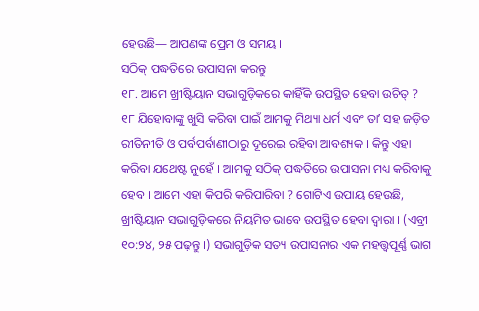ହେଉଛି— ଆପଣଙ୍କ ପ୍ରେମ ଓ ସମୟ ।
ସଠିକ୍ ପଦ୍ଧତିରେ ଉପାସନା କରନ୍ତୁ
୧୮. ଆମେ ଖ୍ରୀଷ୍ଟିୟାନ ସଭାଗୁଡ଼ିକରେ କାହିଁକି ଉପସ୍ଥିତ ହେବା ଉଚିତ୍ ?
୧୮ ଯିହୋବାଙ୍କୁ ଖୁସି କରିବା ପାଇଁ ଆମକୁ ମିଥ୍ୟା ଧର୍ମ ଏବଂ ତାʼ ସହ ଜଡ଼ିତ ରୀତିନୀତି ଓ ପର୍ବପର୍ବାଣୀଠାରୁ ଦୂରେଇ ରହିବା ଆବଶ୍ୟକ । କିନ୍ତୁ ଏହା କରିବା ଯଥେଷ୍ଟ ନୁହେଁ । ଆମକୁ ସଠିକ୍ ପଦ୍ଧତିରେ ଉପାସନା ମଧ୍ୟ କରିବାକୁ ହେବ । ଆମେ ଏହା କିପରି କରିପାରିବା ? ଗୋଟିଏ ଉପାୟ ହେଉଛି, ଖ୍ରୀଷ୍ଟିୟାନ ସଭାଗୁଡ଼ିକରେ ନିୟମିତ ଭାବେ ଉପସ୍ଥିତ ହେବା ଦ୍ୱାରା । (ଏବ୍ରୀ ୧୦:୨୪, ୨୫ ପଢ଼ନ୍ତୁ ।) ସଭାଗୁଡ଼ିକ ସତ୍ୟ ଉପାସନାର ଏକ ମହତ୍ତ୍ୱପୂର୍ଣ୍ଣ ଭାଗ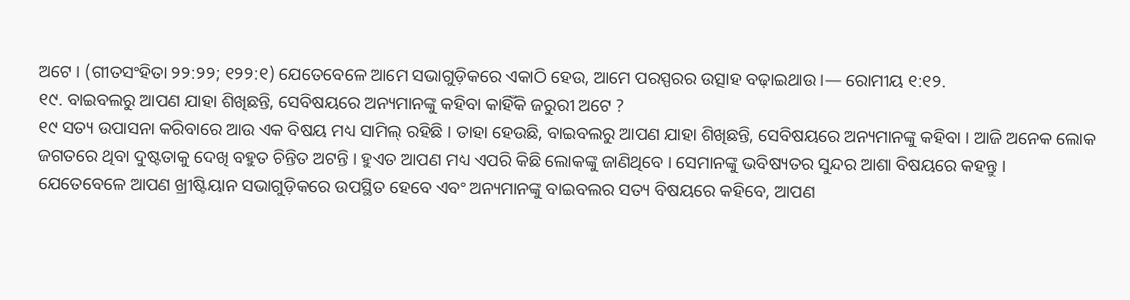ଅଟେ । (ଗୀତସଂହିତା ୨୨:୨୨; ୧୨୨:୧) ଯେତେବେଳେ ଆମେ ସଭାଗୁଡ଼ିକରେ ଏକାଠି ହେଉ, ଆମେ ପରସ୍ପରର ଉତ୍ସାହ ବଢ଼ାଇଥାଉ ।— ରୋମୀୟ ୧:୧୨.
୧୯. ବାଇବଲରୁ ଆପଣ ଯାହା ଶିଖିଛନ୍ତି, ସେବିଷୟରେ ଅନ୍ୟମାନଙ୍କୁ କହିବା କାହିଁକି ଜରୁରୀ ଅଟେ ?
୧୯ ସତ୍ୟ ଉପାସନା କରିବାରେ ଆଉ ଏକ ବିଷୟ ମଧ୍ୟ ସାମିଲ୍ ରହିଛି । ତାହା ହେଉଛି, ବାଇବଲରୁ ଆପଣ ଯାହା ଶିଖିଛନ୍ତି, ସେବିଷୟରେ ଅନ୍ୟମାନଙ୍କୁ କହିବା । ଆଜି ଅନେକ ଲୋକ ଜଗତରେ ଥିବା ଦୁଷ୍ଟତାକୁ ଦେଖି ବହୁତ ଚିନ୍ତିତ ଅଟନ୍ତି । ହୁଏତ ଆପଣ ମଧ୍ୟ ଏପରି କିଛି ଲୋକଙ୍କୁ ଜାଣିଥିବେ । ସେମାନଙ୍କୁ ଭବିଷ୍ୟତର ସୁନ୍ଦର ଆଶା ବିଷୟରେ କହନ୍ତୁ । ଯେତେବେଳେ ଆପଣ ଖ୍ରୀଷ୍ଟିୟାନ ସଭାଗୁଡ଼ିକରେ ଉପସ୍ଥିତ ହେବେ ଏବଂ ଅନ୍ୟମାନଙ୍କୁ ବାଇବଲର ସତ୍ୟ ବିଷୟରେ କହିବେ, ଆପଣ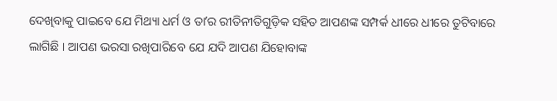ଦେଖିବାକୁ ପାଇବେ ଯେ ମିଥ୍ୟା ଧର୍ମ ଓ ତାʼର ରୀତିନୀତିଗୁଡ଼ିକ ସହିତ ଆପଣଙ୍କ ସମ୍ପର୍କ ଧୀରେ ଧୀରେ ତୁଟିବାରେ ଲାଗିଛି । ଆପଣ ଭରସା ରଖିପାରିବେ ଯେ ଯଦି ଆପଣ ଯିହୋବାଙ୍କ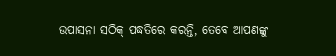ଉପାସନା ସଠିକ୍ ପଦ୍ଧତିରେ କରନ୍ତି, ତେବେ ଆପଣଙ୍କୁ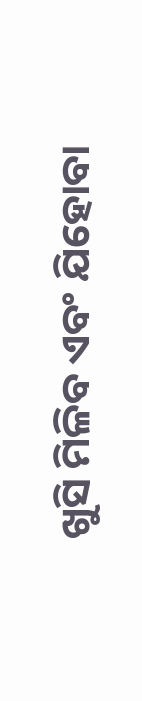ଖୁସି ମିଳିବ ଏବଂ ଯିହୋବା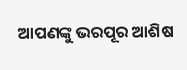ଆପଣଙ୍କୁ ଭରପୂର ଆଶିଷ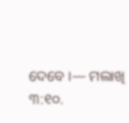ଦେବେ ।— ମଲାଖି ୩:୧୦.